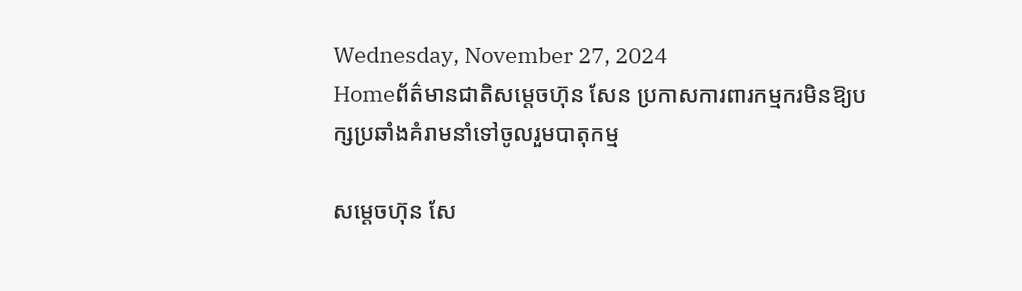Wednesday, November 27, 2024
Homeព័ត៌មានជាតិសម្តេចហ៊ុន សែន ប្រកាសការពារកម្មករមិនឱ្យបក្សប្រឆាំងគំរាមនាំទៅចូលរួមបាតុកម្ម

សម្តេចហ៊ុន សែ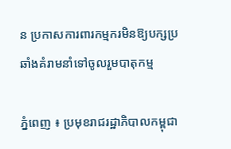ន ប្រកាសការពារកម្មករមិនឱ្យបក្សប្រឆាំងគំរាមនាំទៅចូលរួមបាតុកម្ម

ភ្នំពេញ ៖ ប្រមុខរាជរដ្ឋាភិបាលកម្ពុជា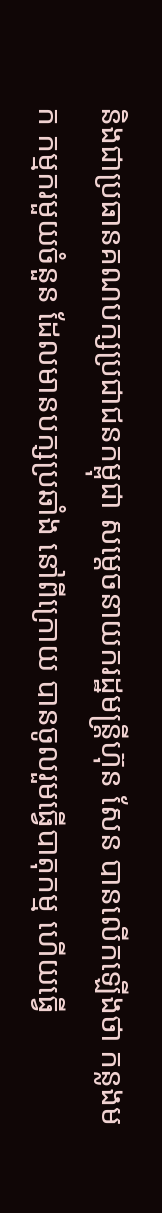និងជាប្រធានគណបក្សប្រជាជនកម្ពុជា សម្តេចនាយករដ្ឋមន្ត្រីហ៊ុន សែន បានលើកឡើងថា កន្លងមក កម្មករមួយចំនួន ដែលមានបក្សប្រឆាំង នៅពីក្រោយ បានចូលរួមធ្វើបាតុកម្ម ហើយធ្វើ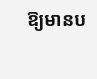ឱ្យមានប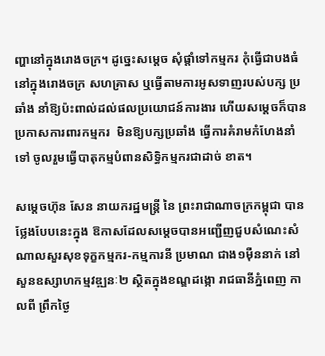ញ្ហានៅក្នុងរោងចក្រ។ ដូច្នេះសម្តេច សុំផ្តាំទៅកម្មករ កុំធ្វើជាបងធំនៅក្នុងរោងចក្រ សហគ្រាស ឬធ្វើតាមការអូសទាញរបស់បក្ស ប្រឆាំង នាំឱ្យប៉ះពាល់ដល់ផលប្រយោជន៍ការងារ ហើយសម្តេចក៏បានប្រកាសការពារកម្មករ  មិនឱ្យបក្សប្រឆាំង ធ្វើការគំរាមកំហែងនាំទៅ ចូលរួមធ្វើបាតុកម្មបំពានសិទ្ធិកម្មករជាដាច់ ខាត។

សម្តេចហ៊ុន សែន នាយករដ្ឋមន្ត្រី នៃ ព្រះរាជាណាចក្រកម្ពុជា បានថ្លែងបែបនេះក្នុង ឱកាសដែលសម្តេចបានអញ្ជើញជួបសំណេះសំណាលសួរសុខទុក្ខកម្មករ-កម្មការនី ប្រមាណ ជាង១ម៉ឺននាក់ នៅសួនឧស្សាហកម្មវឌ្ឍនៈ២ ស្ថិតក្នុងខណ្ឌដង្កោ រាជធានីភ្នំពេញ កាលពី ព្រឹកថ្ងៃ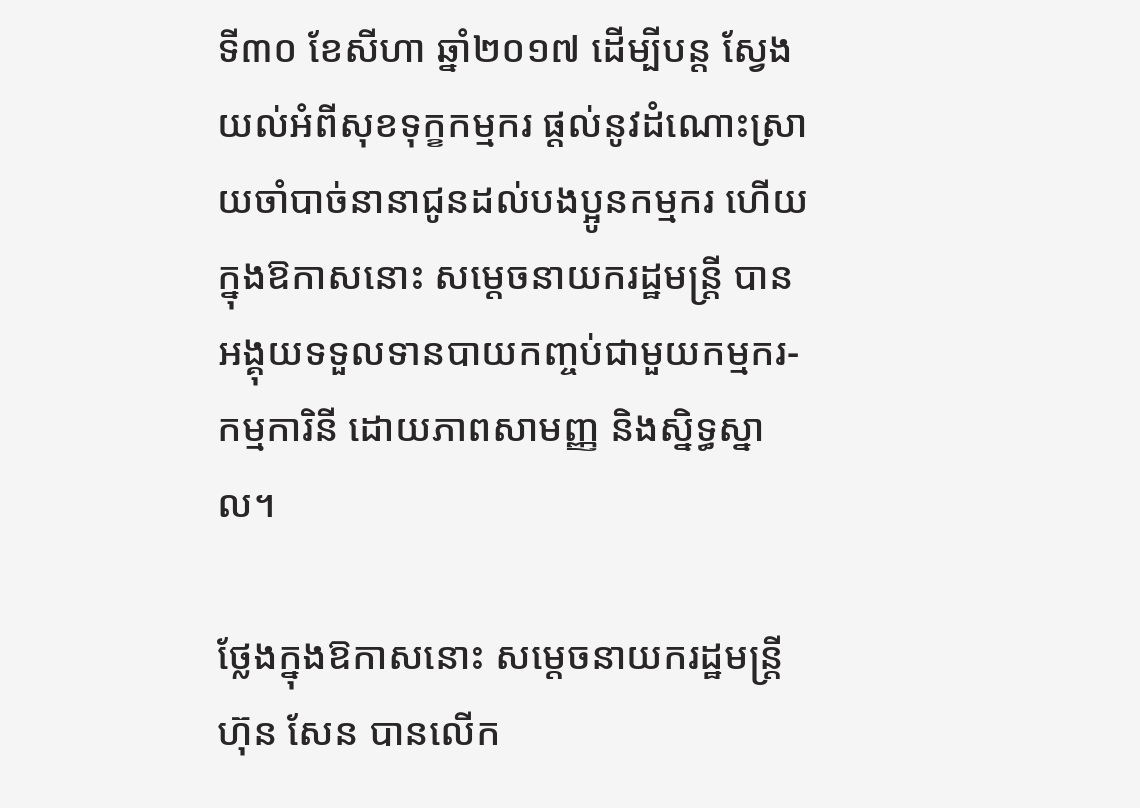ទី៣០ ខែសីហា ឆ្នាំ២០១៧ ដើម្បីបន្ត ស្វែងយល់អំពីសុខទុក្ខកម្មករ ផ្តល់នូវដំណោះស្រាយចាំបាច់នានាជូនដល់បងប្អូនកម្មករ ហើយ ក្នុងឱកាសនោះ សម្តេចនាយករដ្ឋមន្ត្រី បាន អង្គុយទទួលទានបាយកញ្ចប់ជាមួយកម្មករ-កម្មការិនី ដោយភាពសាមញ្ញ និងស្និទ្ធស្នាល។

ថ្លែងក្នុងឱកាសនោះ សម្តេចនាយករដ្ឋមន្ត្រីហ៊ុន សែន បានលើក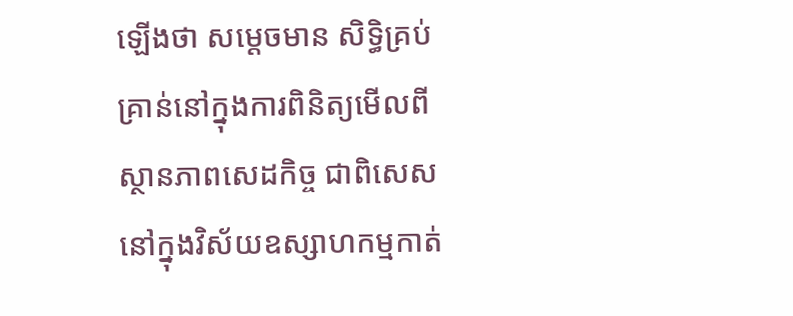ឡើងថា សម្តេចមាន សិទ្ធិគ្រប់គ្រាន់នៅក្នុងការពិនិត្យមើលពីស្ថានភាពសេដកិច្ច ជាពិសេស នៅក្នុងវិស័យឧស្សាហកម្មកាត់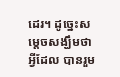ដេរ។ ដូច្នេះសម្តេចសង្ឃឹមថា អ្វីដែល បានរួម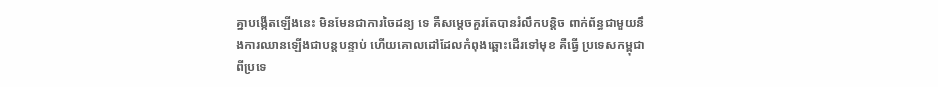គ្នាបង្កើតឡើងនេះ មិនមែនជាការចៃដន្យ ទេ គឺសម្តេចគួរតែបានរំលឹកបន្តិច ពាក់ព័ន្ធជាមួយនឹងការឈានឡើងជាបន្តបន្ទាប់ ហើយគោលដៅដែលកំពុងឆ្ពោះដើរទៅមុខ គឺធ្វើ ប្រទេសកម្ពុជាពីប្រទេ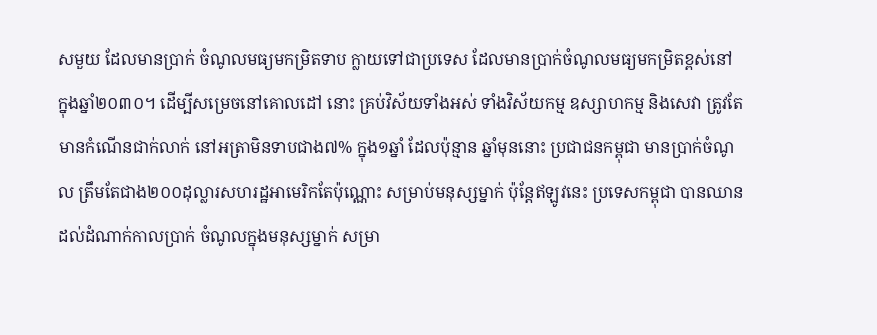សមួយ ដែលមានប្រាក់ ចំណូលមធ្យមកម្រិតទាប ក្លាយទៅជាប្រទេស ដែលមានប្រាក់ចំណូលមធ្យមកម្រិតខ្ពស់នៅ ក្នុងឆ្នាំ២០៣០។ ដើម្បីសម្រេចនៅគោលដៅ នោះ គ្រប់វិស័យទាំងអស់ ទាំងវិស័យកម្ម ឧស្សាហកម្ម និងសេវា ត្រូវតែមានកំណើនជាក់លាក់ នៅអត្រាមិនទាបជាង៧% ក្នុង១ឆ្នាំ ដែលប៉ុន្មាន ឆ្នាំមុននោះ ប្រជាជនកម្ពុជា មានប្រាក់ចំណូល ត្រឹមតែជាង២០០ដុល្លារសហរដ្ឋអាមេរិកតែប៉ុណ្ណោះ សម្រាប់មនុស្សម្នាក់ ប៉ុន្តែឥឡូវនេះ ប្រទេសកម្ពុជា បានឈានដល់ដំណាក់កាលប្រាក់ ចំណូលក្នុងមនុស្សម្នាក់ សម្រា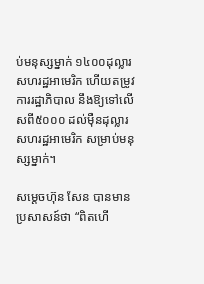ប់មនុស្សម្នាក់ ១៤០០ដុល្លារសហរដ្ឋអាមេរិក ហើយតម្រូវការរដ្ឋាភិបាល នឹងឱ្យទៅលើសពី៥០០០ ដល់ម៉ឺនដុល្លារសហរដ្ឋអាមេរិក សម្រាប់មនុស្សម្នាក់។

សម្តេចហ៊ុន សែន បានមានប្រសាសន៍ថា “ពិតហើ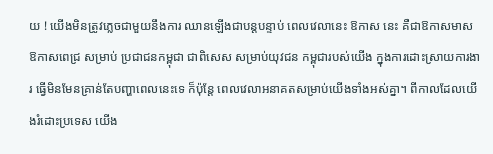យ ! យើងមិនត្រូវភ្លេចជាមួយនឹងការ ឈានឡើងជាបន្តបន្ទាប់ ពេលវេលានេះ ឱកាស នេះ គឺជាឱកាសមាស ឱកាសពេជ្រ សម្រាប់ ប្រជាជនកម្ពុជា ជាពិសេស សម្រាប់យុវជន កម្ពុជារបស់យើង ក្នុងការដោះស្រាយការងារ ធ្វើមិនមែនគ្រាន់តែបញ្ហាពេលនេះទេ ក៏ប៉ុន្តែ ពេលវេលាអនាគតសម្រាប់យើងទាំងអស់គ្នា។ ពីកាលដែលយើងរំដោះប្រទេស យើង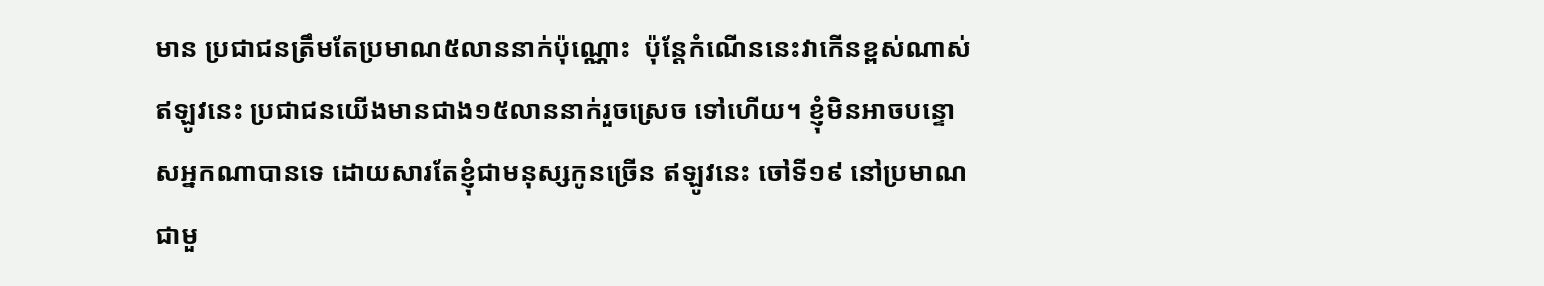មាន ប្រជាជនត្រឹមតែប្រមាណ៥លាននាក់ប៉ុណ្ណោះ  ប៉ុន្តែកំណើននេះវាកើនខ្ពស់ណាស់ ឥឡូវនេះ ប្រជាជនយើងមានជាង១៥លាននាក់រួចស្រេច ទៅហើយ។ ខ្ញុំមិនអាចបន្ទោសអ្នកណាបានទេ ដោយសារតែខ្ញុំជាមនុស្សកូនច្រើន ឥឡូវនេះ ចៅទី១៩ នៅប្រមាណជាមួ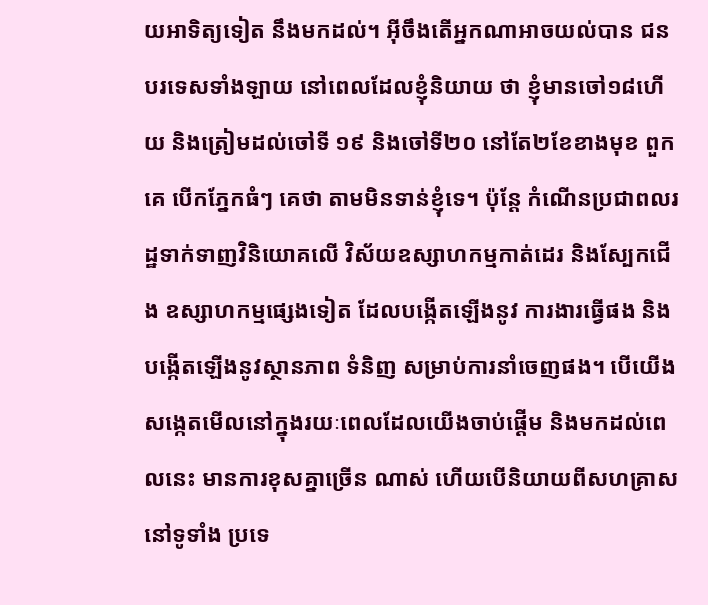យអាទិត្យទៀត នឹងមកដល់។ អ៊ីចឹងតើអ្នកណាអាចយល់បាន ជនបរទេសទាំងឡាយ នៅពេលដែលខ្ញុំនិយាយ ថា ខ្ញុំមានចៅ១៨ហើយ និងត្រៀមដល់ចៅទី ១៩ និងចៅទី២០ នៅតែ២ខែខាងមុខ ពួកគេ បើកភ្នែកធំៗ គេថា តាមមិនទាន់ខ្ញុំទេ។ ប៉ុន្តែ កំណើនប្រជាពលរដ្ឋទាក់ទាញវិនិយោគលើ វិស័យឧស្សាហកម្មកាត់ដេរ និងស្បែកជើង ឧស្សាហកម្មផ្សេងទៀត ដែលបង្កើតឡើងនូវ ការងារធ្វើផង និងបង្កើតឡើងនូវស្ថានភាព ទំនិញ សម្រាប់ការនាំចេញផង។ បើយើង សង្កេតមើលនៅក្នុងរយៈពេលដែលយើងចាប់ផ្តើម និងមកដល់ពេលនេះ មានការខុសគ្នាច្រើន ណាស់ ហើយបើនិយាយពីសហគ្រាសនៅទូទាំង ប្រទេ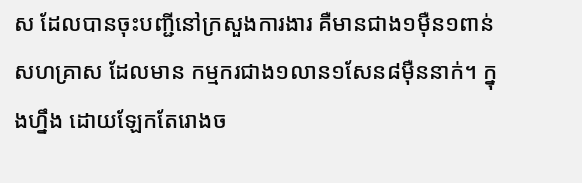ស ដែលបានចុះបញ្ជីនៅក្រសួងការងារ គឺមានជាង១ម៉ឺន១ពាន់សហគ្រាស ដែលមាន កម្មករជាង១លាន១សែន៨ម៉ឺននាក់។ ក្នុងហ្នឹង ដោយឡែកតែរោងច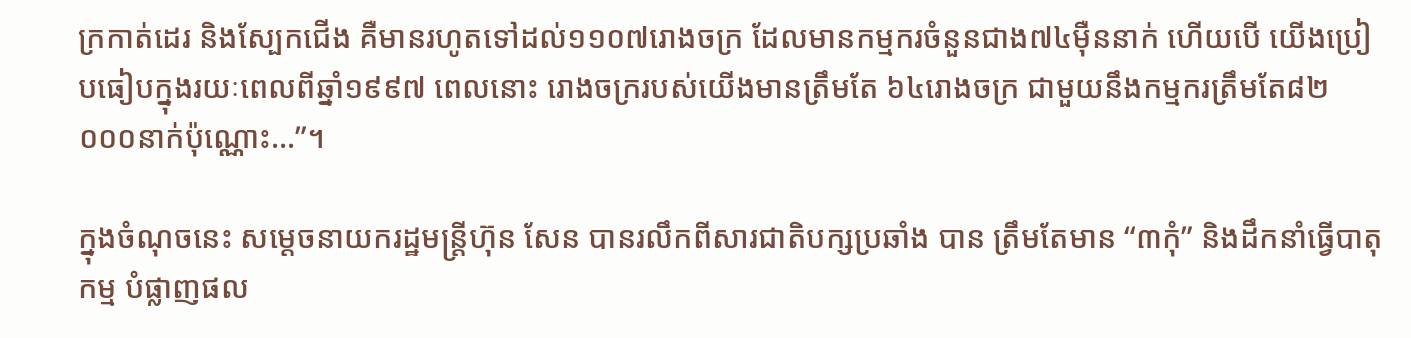ក្រកាត់ដេរ និងស្បែកជើង គឺមានរហូតទៅដល់១១០៧រោងចក្រ ដែលមានកម្មករចំនួនជាង៧៤ម៉ឺននាក់ ហើយបើ យើងប្រៀបធៀបក្នុងរយៈពេលពីឆ្នាំ១៩៩៧ ពេលនោះ រោងចក្ររបស់យើងមានត្រឹមតែ ៦៤រោងចក្រ ជាមួយនឹងកម្មករត្រឹមតែ៨២ ០០០នាក់ប៉ុណ្ណោះ…”។

ក្នុងចំណុចនេះ សម្តេចនាយករដ្ឋមន្ត្រីហ៊ុន សែន បានរលឹកពីសារជាតិបក្សប្រឆាំង បាន ត្រឹមតែមាន “៣កុំ” និងដឹកនាំធ្វើបាតុកម្ម បំផ្លាញផល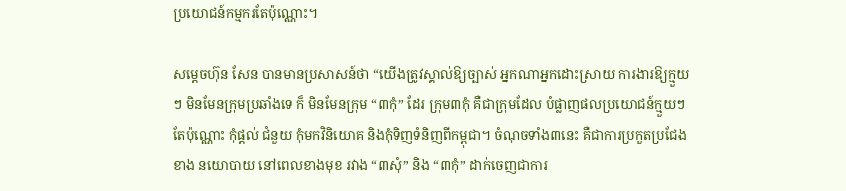ប្រយោជន៍កម្មករតែប៉ុណ្ណោះ។

សម្តេចហ៊ុន សែន បានមានប្រសាសន៍ថា “យើងត្រូវស្គាល់ឱ្យច្បាស់ អ្នកណាអ្នកដោះស្រាយ ការងារឱ្យក្មួយៗ មិនមែនក្រុមប្រឆាំងទេ ក៏ មិនមែនក្រុម “៣កុំ” ដែរ ក្រុម៣កុំ គឺជាក្រុមដែល បំផ្លាញផលប្រយោជន៍ក្មួយៗតែប៉ុណ្ណោះ កុំផ្តល់ ជំនួយ កុំមកវិនិយោគ និងកុំទិញទំនិញពីកម្ពុជា។ ចំណុចទាំង៣នេះ គឺជាការប្រកួតប្រជែងខាង នយោបាយ នៅពេលខាងមុខ រវាង “៣សុំ” និង “៣កុំ” ដាក់ចេញជាការ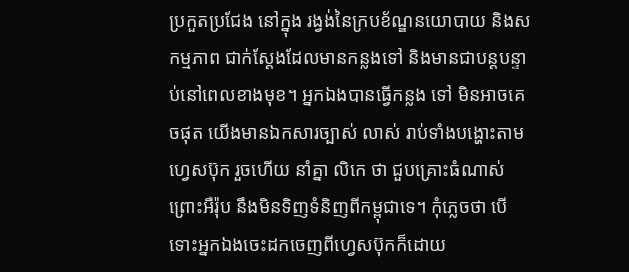ប្រកួតប្រជែង នៅក្នុង រង្វង់នៃក្របខ័ណ្ឌនយោបាយ និងសកម្មភាព ជាក់ស្តែងដែលមានកន្លងទៅ និងមានជាបន្តបន្ទាប់នៅពេលខាងមុខ។ អ្នកឯងបានធ្វើកន្លង ទៅ មិនអាចគេចផុត យើងមានឯកសារច្បាស់ លាស់ រាប់ទាំងបង្ហោះតាមហ្វេសប៊ុក រួចហើយ នាំគ្នា លិកេ ថា ជួបគ្រោះធំណាស់ ព្រោះអឺរ៉ុប នឹងមិនទិញទំនិញពីកម្ពុជាទេ។ កុំភ្លេចថា បើ ទោះអ្នកឯងចេះដកចេញពីហ្វេសប៊ុកក៏ដោយ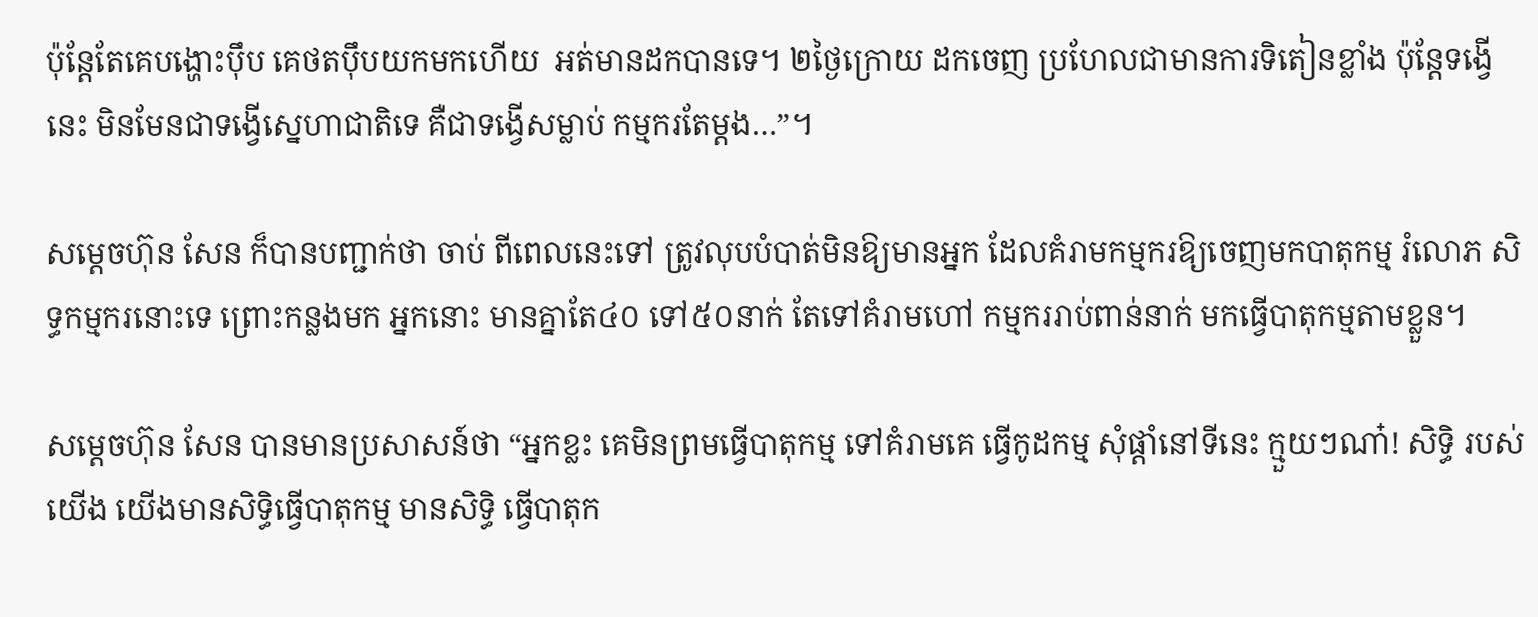ប៉ុន្តែតែគេបង្ហោះប៉ឹប គេថតប៉ឹបយកមកហើយ  អត់មានដកបានទេ។ ២ថ្ងៃក្រោយ ដកចេញ ប្រហែលជាមានការទិតៀនខ្លាំង ប៉ុន្តែទង្វើនេះ មិនមែនជាទង្វើស្នេហាជាតិទេ គឺជាទង្វើសម្លាប់ កម្មករតែម្តង…”។

សម្តេចហ៊ុន សែន ក៏បានបញ្ជាក់ថា ចាប់ ពីពេលនេះទៅ ត្រូវលុបបំបាត់មិនឱ្យមានអ្នក ដែលគំរាមកម្មករឱ្យចេញមកបាតុកម្ម រំលោភ សិទ្ធកម្មករនោះទេ ព្រោះកន្លងមក អ្នកនោះ មានគ្នាតែ៤០ ទៅ៥០នាក់ តែទៅគំរាមហៅ កម្មកររាប់ពាន់នាក់ មកធ្វើបាតុកម្មតាមខ្លួន។

សម្តេចហ៊ុន សែន បានមានប្រសាសន៍ថា “អ្នកខ្លះ គេមិនព្រមធ្វើបាតុកម្ម ទៅគំរាមគេ ធ្វើកូដកម្ម សុំផ្តាំនៅទីនេះ ក្មួយៗណា៎! សិទ្ធិ របស់យើង យើងមានសិទ្ធិធ្វើបាតុកម្ម មានសិទ្ធិ ធ្វើបាតុក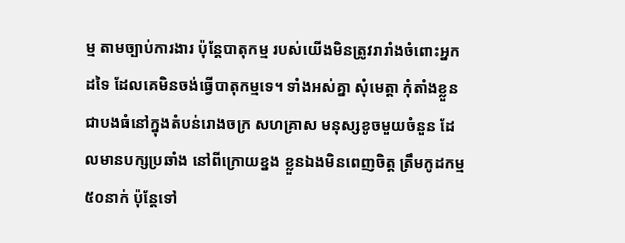ម្ម តាមច្បាប់ការងារ ប៉ុន្តែបាតុកម្ម របស់យើងមិនត្រូវរារាំងចំពោះអ្នកដទៃ ដែលគេមិនចង់ធ្វើបាតុកម្មទេ។ ទាំងអស់គ្នា សុំមេត្តា កុំតាំងខ្លួនជាបងធំនៅក្នុងតំបន់រោងចក្រ សហគ្រាស មនុស្សខូចមួយចំនួន ដែលមានបក្សប្រឆាំង នៅពីក្រោយខ្នង ខ្លួនឯងមិនពេញចិត្ត ត្រឹមកូដកម្ម៥០នាក់ ប៉ុន្តែទៅ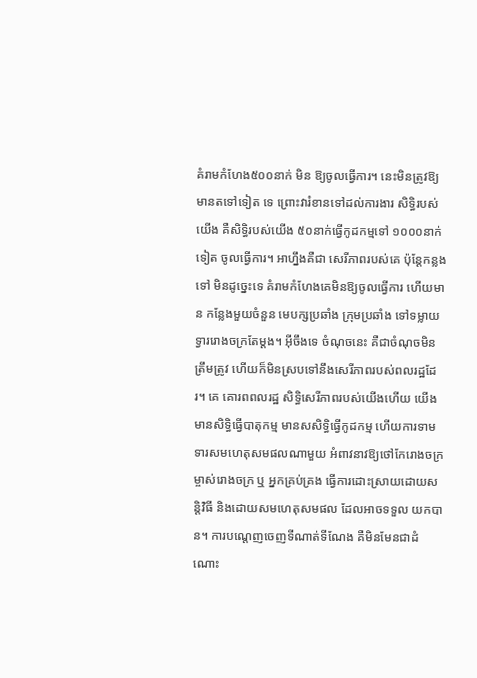គំរាមកំហែង៥០០នាក់ មិន ឱ្យចូលធ្វើការ។ នេះមិនត្រូវឱ្យមានតទៅទៀត ទេ ព្រោះវារំខានទៅដល់ការងារ សិទ្ធិរបស់យើង គឺសិទ្ធិរបស់យើង ៥០នាក់ធ្វើកូដកម្មទៅ ១០០០នាក់ទៀត ចូលធ្វើការ។ អាហ្នឹងគឺជា សេរីភាពរបស់គេ ប៉ុន្តែកន្លងទៅ មិនដូច្នេះទេ គំរាមកំហែងគេមិនឱ្យចូលធ្វើការ ហើយមាន កន្លែងមួយចំនួន មេបក្សប្រឆាំង ក្រុមប្រឆាំង ទៅទម្លាយទ្វាររោងចក្រតែម្តង។ អ៊ីចឹងទេ ចំណុចនេះ គឺជាចំណុចមិនត្រឹមត្រូវ ហើយក៏មិនស្របទៅនឹងសេរីភាពរបស់ពលរដ្ឋដែរ។ គេ គោរពពលរដ្ឋ សិទ្ធិសេរីភាពរបស់យើងហើយ យើងមានសិទ្ធិធ្វើបាតុកម្ម មានសសិទ្ធិធ្វើកូដកម្ម ហើយការទាមទារសមហេតុសមផលណាមួយ អំពាវនាវឱ្យថៅកែរោងចក្រ ម្ចាស់រោងចក្រ ឬ អ្នកគ្រប់គ្រង ធ្វើការដោះស្រាយដោយសន្តិវិធី និងដោយសមហេតុសមផល ដែលអាចទទួល យកបាន។ ការបណ្តេញចេញទីណាត់ទីណែង គឺមិនមែនជាដំណោះ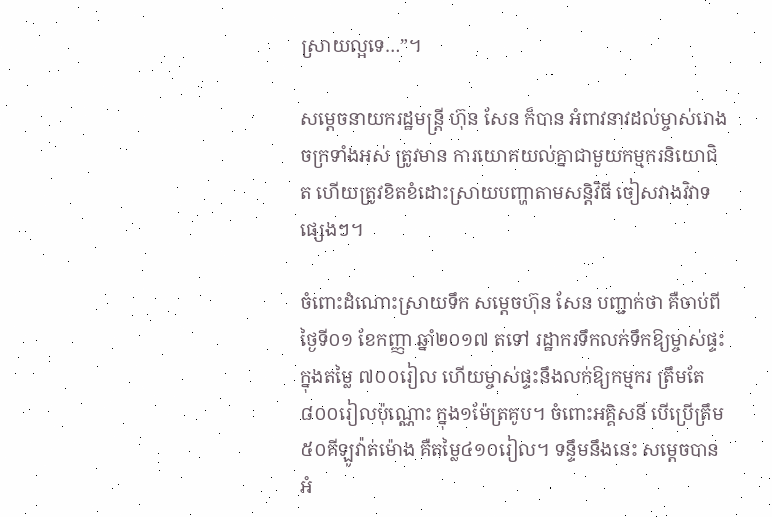ស្រាយល្អទេ…”។

សម្តេចនាយករដ្ឋមន្ត្រី ហ៊ុន សែន ក៏បាន អំពាវនាវដល់ម្ចាស់រោងចក្រទាំងអស់ ត្រូវមាន ការយោគយល់គ្នាជាមួយកម្មករនិយោជិត ហើយត្រូវខិតខំដោះស្រាយបញ្ហាតាមសន្តិវិធី ចៀសវាងវិវាទផ្សេងៗ។

ចំពោះដំណោះស្រាយទឹក សម្តេចហ៊ុន សែន បញ្ជាក់ថា គឺចាប់ពីថ្ងៃទី០១ ខែកញ្ញា ឆ្នាំ២០១៧ តទៅ រដ្ឋាករទឹកលក់ទឹកឱ្យម្ចាស់ផ្ទះ ក្នុងតម្លៃ ៧០០រៀល ហើយម្ចាស់ផ្ទះនឹងលក់ឱ្យកម្មករ ត្រឹមតែ៨០០រៀលប៉ុណ្ណោះ ក្នុង១ម៉ែត្រគូប។ ចំពោះអគ្គិសនី បើប្រើត្រឹម៥០គីឡូវ៉ាត់ម៉ោង គឺតម្លៃ៤១០រៀល។ ទន្ទឹមនឹងនេះ សម្តេចបានអំ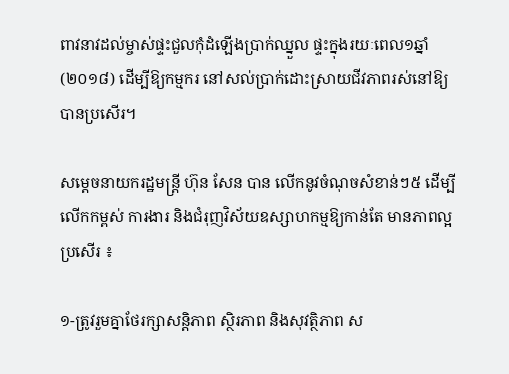ពាវនាវដល់ម្ចាស់ផ្ទះជួលកុំដំឡើងប្រាក់ឈ្នួល ផ្ទះក្នុងរយៈពេល១ឆ្នាំ (២០១៨) ដើម្បីឱ្យកម្មករ នៅសល់ប្រាក់ដោះស្រាយជីវភាពរស់នៅឱ្យ បានប្រសើរ។

សម្តេចនាយករដ្ឋមន្ត្រី ហ៊ុន សែន បាន លើកនូវចំណុចសំខាន់ៗ៥ ដើម្បីលើកកម្ពស់ ការងារ និងជំរុញវិស័យឧស្សាហកម្មឱ្យកាន់តែ មានភាពល្អប្រសើរ ៖

១-ត្រូវរួមគ្នាថែរក្សាសន្តិភាព ស្ថិរភាព និងសុវត្ថិភាព ស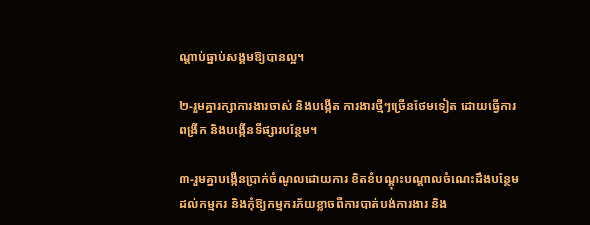ណ្តាប់ធ្នាប់សង្គមឱ្យបានល្អ។

២-រួមគ្នារក្សាការងារចាស់ និងបង្កើត ការងារថ្មីៗច្រើនថែមទៀត ដោយធ្វើការពង្រីក និងបង្កើនទីផ្សារបន្ថែម។

៣-រួមគ្នាបង្កើនប្រាក់ចំណូលដោយការ ខិតខំបណ្តុះបណ្តាលចំណេះដឹងបន្ថែមដល់កម្មករ និងកុំឱ្យកម្មករភ័យខ្លាចពីការបាត់បង់ការងារ និង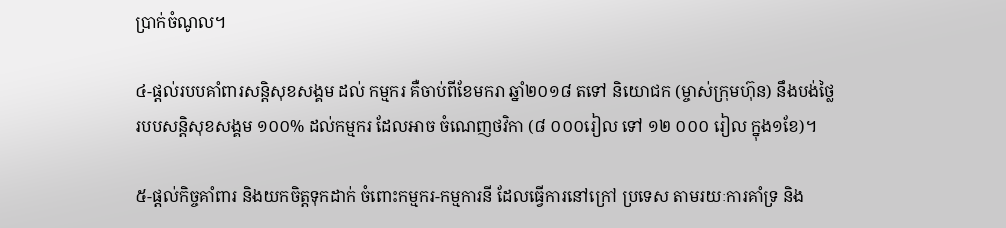ប្រាក់ចំណូល។

៤-ផ្តល់របបគាំពារសន្តិសុខសង្គម ដល់ កម្មករ គឺចាប់ពីខែមករា ឆ្នាំ២០១៨ តទៅ និយោជក (ម្ចាស់ក្រុមហ៊ុន) នឹងបង់ថ្លៃរបបសន្តិសុខសង្គម ១០០% ដល់កម្មករ ដែលអាច ចំណេញថវិកា (៨ ០០០រៀល ទៅ ១២ ០០០ រៀល ក្នុង១ខែ)។

៥-ផ្តល់កិច្ចគាំពារ និងយកចិត្តទុកដាក់ ចំពោះកម្មករ-កម្មការនី ដែលធ្វើការនៅក្រៅ ប្រទេស តាមរយៈការគាំទ្រ និង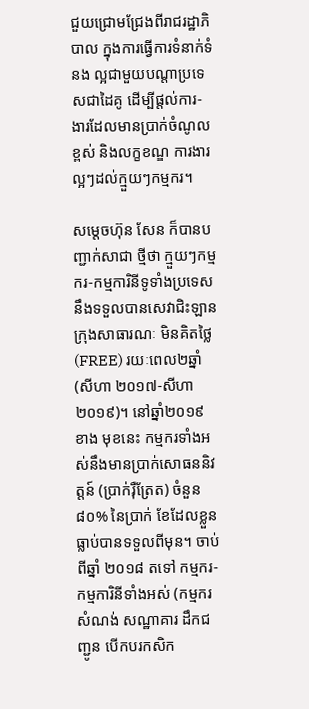ជួយជ្រោមជ្រែងពីរាជរដ្ឋាភិបាល ក្នុងការធ្វើការទំនាក់ទំនង ល្អជាមួយបណ្តាប្រទេសជាដៃគូ ដើម្បីផ្តល់ការ- ងារដែលមានប្រាក់ចំណូលខ្ពស់ និងលក្ខខណ្ឌ ការងារល្អៗដល់ក្មួយៗកម្មករ។

សម្តេចហ៊ុន សែន ក៏បានបញ្ជាក់សាជា ថ្មីថា ក្មួយៗកម្មករ-កម្មការិនីទូទាំងប្រទេស នឹងទទួលបានសេវាជិះឡានក្រុងសាធារណៈ មិនគិតថ្លៃ (FREE) រយៈពេល២ឆ្នាំ (សីហា ២០១៧-សីហា ២០១៩)។ នៅឆ្នាំ២០១៩ ខាង មុខនេះ កម្មករទាំងអស់នឹងមានប្រាក់សោធននិវត្តន៍ (ប្រាក់រ៉ឺត្រែត) ចំនួន ៨០% នៃប្រាក់ ខែដែលខ្លួនធ្លាប់បានទទួលពីមុន។ ចាប់ពីឆ្នាំ ២០១៨ តទៅ កម្មករ-កម្មការិនីទាំងអស់ (កម្មករ សំណង់ សណ្ឋាគារ ដឹកជញ្ជូន បើកបរកសិក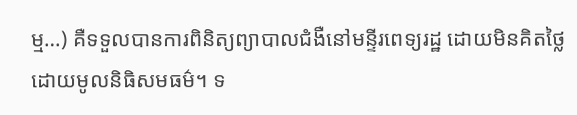ម្ម…) គឺទទួលបានការពិនិត្យព្យាបាលជំងឺនៅមន្ទីរពេទ្យរដ្ឋ ដោយមិនគិតថ្លៃ ដោយមូលនិធិសមធម៌។ ទ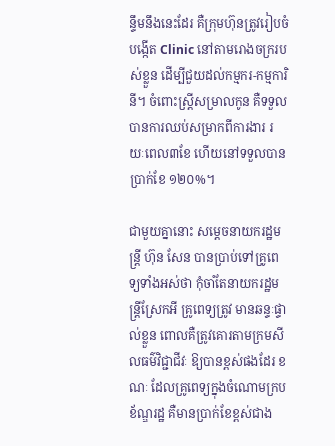ន្ទឹមនឹងនេះដែរ គឺក្រុមហ៊ុនត្រូវរៀបចំបង្កើត Clinic នៅតាមរោងចក្ររបស់ខ្លួន ដើម្បីជួយដល់កម្មករ-កម្មការិនី។ ចំពោះស្ត្រីសម្រាលកូន គឺទទួលបានការឈប់សម្រាកពីការងារ រយៈពេល៣ខែ ហើយនៅទទួលបានប្រាក់ខែ ១២០%។

ជាមួយគ្នានោះ សម្តេចនាយករដ្ឋមន្ត្រី ហ៊ុន សែន បានប្រាប់ទៅគ្រូពេទ្យទាំងអស់ថា កុំចាំតែនាយករដ្ឋមន្ត្រីស្រែកអី គ្រូពេទ្យត្រូវ មានឆន្ទៈផ្ទាល់ខ្លួន ពោលគឺត្រូវគោរតាមក្រមសីលធម៌វិជ្ជាជីវៈ ឱ្យបានខ្ពស់ផងដែរ ខណៈ ដែលគ្រូពេទ្យក្នុងចំណោមក្របខ័ណ្ឌរដ្ឋ គឺមានប្រាក់ខែខ្ពស់ជាង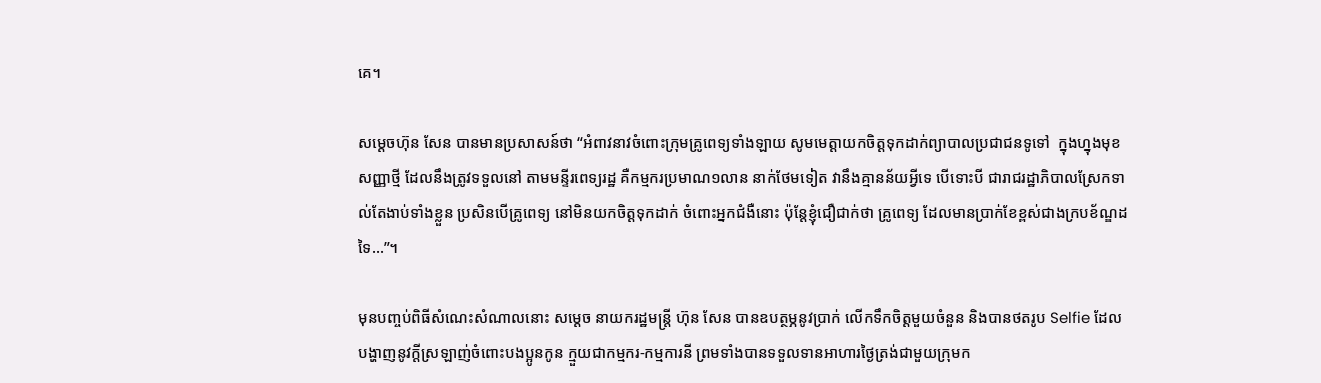គេ។

សម្តេចហ៊ុន សែន បានមានប្រសាសន៍ថា “អំពាវនាវចំពោះក្រុមគ្រូពេទ្យទាំងឡាយ សូមមេត្តាយកចិត្តទុកដាក់ព្យាបាលប្រជាជនទូទៅ  ក្នុងហ្នុងមុខសញ្ញាថ្មី ដែលនឹងត្រូវទទួលនៅ តាមមន្ទីរពេទ្យរដ្ឋ គឺកម្មករប្រមាណ១លាន នាក់ថែមទៀត វានឹងគ្មានន័យអ្វីទេ បើទោះបី ជារាជរដ្ឋាភិបាលស្រែកទាល់តែងាប់ទាំងខ្លួន ប្រសិនបើគ្រូពេទ្យ នៅមិនយកចិត្តទុកដាក់ ចំពោះអ្នកជំងឺនោះ ប៉ុន្តែខ្ញុំជឿជាក់ថា គ្រូពេទ្យ ដែលមានប្រាក់ខែខ្ពស់ជាងក្របខ័ណ្ឌដទៃ…”។

មុនបញ្ចប់ពិធីសំណេះសំណាលនោះ សម្តេច នាយករដ្ឋមន្ត្រី ហ៊ុន សែន បានឧបត្ថម្ភនូវប្រាក់ លើកទឹកចិត្តមួយចំនួន និងបានថតរូប Selfie ដែលបង្ហាញនូវក្តីស្រឡាញ់ចំពោះបងប្អូនកូន ក្មួយជាកម្មករ-កម្មការនី ព្រមទាំងបានទទួលទានអាហារថ្ងៃត្រង់ជាមួយក្រុមក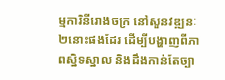ម្មការិនីរោងចក្រ នៅសួនវឌ្ឍនៈ២នោះផងដែរ ដើម្បីបង្ហាញពីភាពស្និទស្នាល និងដឹងកាន់តែច្បា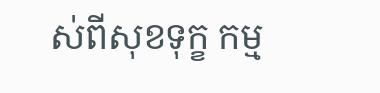ស់ពីសុខទុក្ខ កម្ម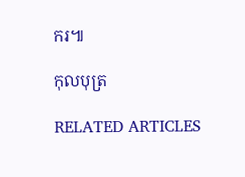ករ៕

កុលបុត្រ

RELATED ARTICLES